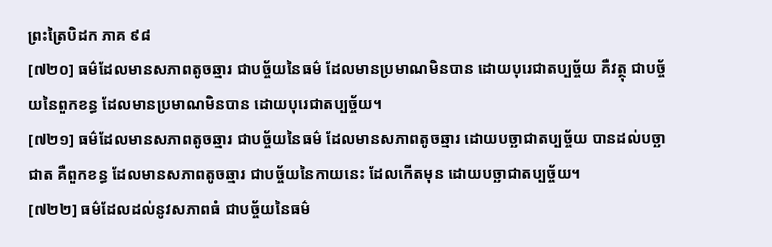ព្រះត្រៃបិដក ភាគ ៩៨
[៧២០] ធម៌ដែលមានសភាពតូចឆ្មារ ជាបច្ច័យនៃធម៌ ដែលមានប្រមាណមិនបាន ដោយបុរេជាតប្បច្ច័យ គឺវត្ថុ ជាបច្ច័យនៃពួកខន្ធ ដែលមានប្រមាណមិនបាន ដោយបុរេជាតប្បច្ច័យ។
[៧២១] ធម៌ដែលមានសភាពតូចឆ្មារ ជាបច្ច័យនៃធម៌ ដែលមានសភាពតូចឆ្មារ ដោយបច្ឆាជាតប្បច្ច័យ បានដល់បច្ឆាជាត គឺពួកខន្ធ ដែលមានសភាពតូចឆ្មារ ជាបច្ច័យនៃកាយនេះ ដែលកើតមុន ដោយបច្ឆាជាតប្បច្ច័យ។
[៧២២] ធម៌ដែលដល់នូវសភាពធំ ជាបច្ច័យនៃធម៌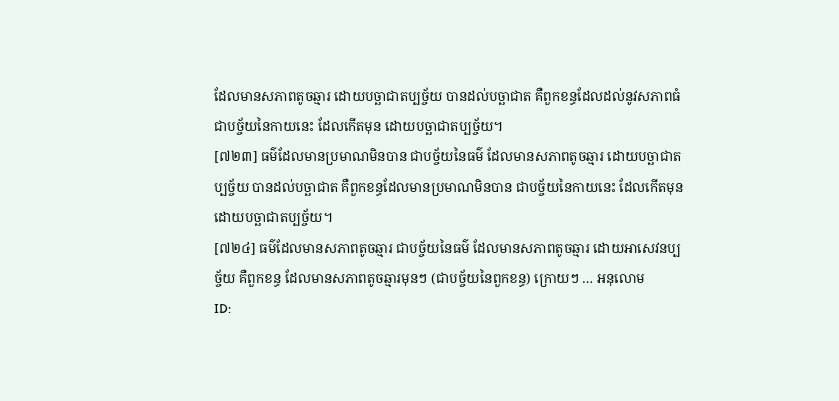ដែលមានសភាពតូចឆ្មារ ដោយបច្ឆាជាតប្បច្ច័យ បានដល់បច្ឆាជាត គឺពួកខន្ធដែលដល់នូវសភាពធំ ជាបច្ច័យនៃកាយនេះ ដែលកើតមុន ដោយបច្ឆាជាតប្បច្ច័យ។
[៧២៣] ធម៌ដែលមានប្រមាណមិនបាន ជាបច្ច័យនៃធម៌ ដែលមានសភាពតូចឆ្មារ ដោយបច្ឆាជាតប្បច្ច័យ បានដល់បច្ឆាជាត គឺពួកខន្ធដែលមានប្រមាណមិនបាន ជាបច្ច័យនៃកាយនេះ ដែលកើតមុន ដោយបច្ឆាជាតប្បច្ច័យ។
[៧២៤] ធម៌ដែលមានសភាពតូចឆ្មារ ជាបច្ច័យនៃធម៌ ដែលមានសភាពតូចឆ្មារ ដោយអាសេវនប្បច្ច័យ គឺពួកខន្ធ ដែលមានសភាពតូចឆ្មារមុនៗ (ជាបច្ច័យនៃពួកខន្ធ) ក្រោយៗ … អនុលោម
ID: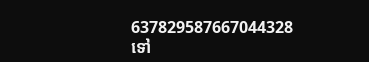637829587667044328
ទៅ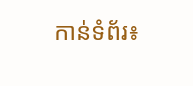កាន់ទំព័រ៖